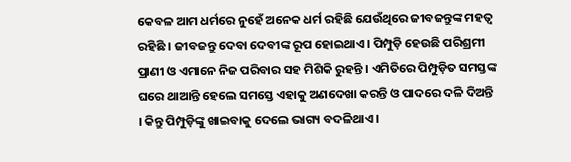କେବଳ ଆମ ଧର୍ମରେ ନୁହେଁ ଅନେକ ଧର୍ମ ରହିଛି ଯେଉଁଥିରେ ଜୀବଜନ୍ତୁଙ୍କ ମହତ୍ୱ ରହିଛି । ଜୀବଜନ୍ତୁ ଦେବା ଦେବୀଙ୍କ ରୂପ ହୋଇଥାଏ । ପିମ୍ପୁଡ଼ି ହେଉଛି ପରିଶ୍ରମୀ ପ୍ରାଣୀ ଓ ଏମାନେ ନିଜ ପରିବାର ସହ ମିଶିକି ରୁହନ୍ତି । ଏମିତିରେ ପିମ୍ପୁଡ଼ିତ ସମସ୍ତଙ୍କ ଘରେ ଥାଆନ୍ତି ହେଲେ ସମସ୍ତେ ଏହାକୁ ଅଣଦେଖା କରନ୍ତି ଓ ପାଦରେ ଦଳି ଦିଅନ୍ତି । କିନ୍ତୁ ପିମ୍ପୁଡ଼ିଙ୍କୁ ଖାଇବାକୁ ଦେଲେ ଭାଗ୍ୟ ବଦଳିଥାଏ ।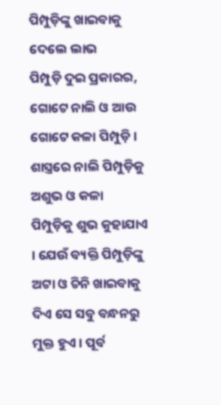ପିମ୍ପୁଡ଼ିଙ୍କୁ ଖାଇବାକୁ ଦେଲେ ଲାଭ
ପିମ୍ପୁଡ଼ି ଦୁଇ ପ୍ରକାରର, ଗୋଟେ ନାଲି ଓ ଆଉ ଗୋଟେ କଳା ପିମ୍ପୁଡ଼ି । ଶାସ୍ତ୍ରରେ ନାଲି ପିମ୍ପୁଡ଼ିକୁ ଅଶୁଭ ଓ କଳା ପିମ୍ପୁଡ଼ିକୁ ଶୁଭ କୁହାଯାଏ । ଯେଉଁ ବ୍ୟକ୍ତି ପିମ୍ପୁଡ଼ିଙ୍କୁ ଅଟା ଓ ଚିନି ଖାଇବାକୁ ଦିଏ ସେ ସବୁ ବନ୍ଧନରୁ ମୁକ୍ତ ହୁଏ । ପୂର୍ବ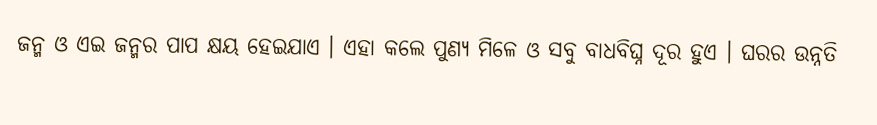ଜନ୍ମ ଓ ଏଇ ଜନ୍ମର ପାପ କ୍ଷୟ ହେଇଯାଏ । ଏହା କଲେ ପୁଣ୍ୟ ମିଳେ ଓ ସବୁ ବାଧବିଘ୍ନ ଦୂର ହୁଏ । ଘରର ଉନ୍ନତି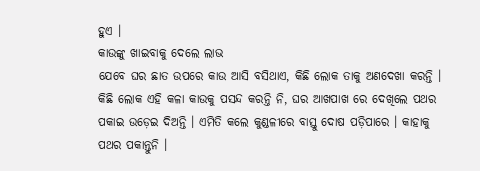ହୁଏ ।
କାଉଙ୍କୁ ଖାଇବାକୁ ଦେଲେ ଲାଭ
ଯେବେ ଘର ଛାତ ଉପରେ କାଉ ଆସି ବସିଥାଏ, କିଛି ଲୋକ ତାକୁ ଅଣଦେଖା କରନ୍ତି । କିଛି ଲୋକ ଏହି କଳା କାଉକୁ ପସନ୍ଦ କରନ୍ତି ନି, ଘର ଆଖପାଖ ରେ ଦେଖିଲେ ପଥର ପକାଇ ଉଡ଼େଇ ଦିଅନ୍ତି । ଏମିତି କଲେ କୁଣ୍ଡଳୀରେ ବାସ୍ତୁ ଦୋଷ ପଡ଼ିପାରେ । କାହାକୁ ପଥର ପକାନ୍ତୁନି ।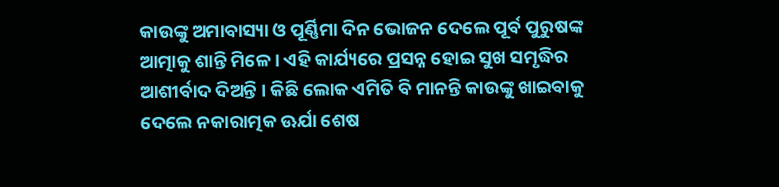କାଉଙ୍କୁ ଅମାବାସ୍ୟା ଓ ପୂର୍ଣ୍ଣିମା ଦିନ ଭୋଜନ ଦେଲେ ପୂର୍ବ ପୁରୁଷଙ୍କ ଆତ୍ମାକୁ ଶାନ୍ତି ମିଳେ । ଏହି କାର୍ଯ୍ୟରେ ପ୍ରସନ୍ନ ହୋଇ ସୁଖ ସମୃଦ୍ଧିର ଆଶୀର୍ବାଦ ଦିଅନ୍ତି । କିଛି ଲୋକ ଏମିତି ବି ମାନନ୍ତି କାଉଙ୍କୁ ଖାଇବାକୁ ଦେଲେ ନକାରାତ୍ମକ ଊର୍ଯା ଶେଷ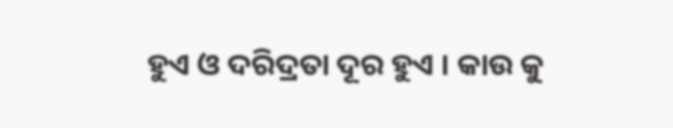ହୁଏ ଓ ଦରିଦ୍ରତା ଦୂର ହୁଏ । କାଉ କୁ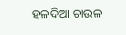ହଳଦିଆ ଚାଉଳ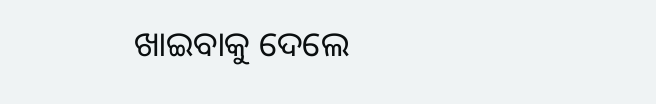ଖାଇବାକୁ ଦେଲେ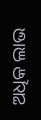ଅଧିକ ଲାଭ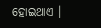ହୋଇଥାଏ ।